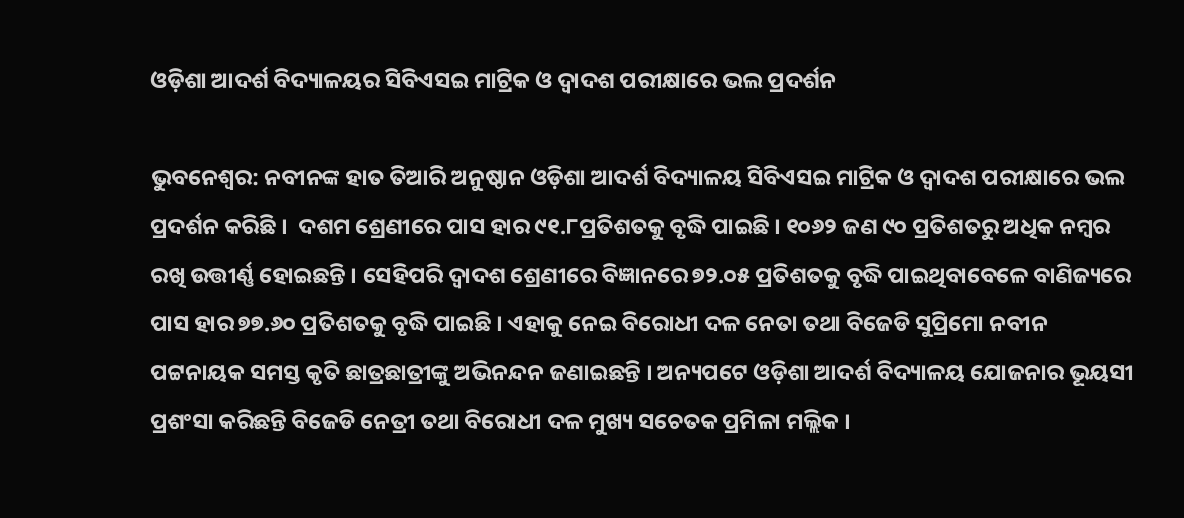ଓଡ଼ିଶା ଆଦର୍ଶ ବିଦ୍ୟାଳୟର ସିବିଏସଇ ମାଟ୍ରିକ ଓ ଦ୍ବାଦଶ ପରୀକ୍ଷାରେ ଭଲ ପ୍ରଦର୍ଶନ

ଭୁବନେଶ୍ବର: ନବୀନଙ୍କ ହାତ ତିଆରି ଅନୁଷ୍ଠାନ ଓଡ଼ିଶା ଆଦର୍ଶ ବିଦ୍ୟାଳୟ ସିବିଏସଇ ମାଟ୍ରିକ ଓ ଦ୍ବାଦଶ ପରୀକ୍ଷାରେ ଭଲ ପ୍ରଦର୍ଶନ କରିଛି ।  ଦଶମ ଶ୍ରେଣୀରେ ପାସ ହାର ୯୧.୮ପ୍ରତିଶତକୁ ବୃଦ୍ଧି ପାଇଛି । ୧୦୬୨ ଜଣ ୯୦ ପ୍ରତିଶତରୁ ଅଧିକ ନମ୍ବର ରଖି ଉତ୍ତୀର୍ଣ୍ଣ ହୋଇଛନ୍ତି । ସେହିପରି ଦ୍ବାଦଶ ଶ୍ରେଣୀରେ ବିଜ୍ଞାନରେ ୭୨.୦୫ ପ୍ରତିଶତକୁ ବୃଦ୍ଧି ପାଇଥିବାବେଳେ ବାଣିଜ୍ୟରେ ପାସ ହାର ୭୭.୬୦ ପ୍ରତିଶତକୁ ବୃଦ୍ଧି ପାଇଛି । ଏହାକୁ ନେଇ ବିରୋଧୀ ଦଳ ନେତା ତଥା ବିଜେଡି ସୁପ୍ରିମୋ ନବୀନ ପଟ୍ଟନାୟକ ସମସ୍ତ କୃତି ଛାତ୍ରଛାତ୍ରୀଙ୍କୁ ଅଭିନନ୍ଦନ ଜଣାଇଛନ୍ତି । ଅନ୍ୟପଟେ ଓଡ଼ିଶା ଆଦର୍ଶ ବିଦ୍ୟାଳୟ ଯୋଜନାର ଭୂୟସୀ ପ୍ରଶଂସା କରିଛନ୍ତି ବିଜେଡି ନେତ୍ରୀ ତଥା ବିରୋଧୀ ଦଳ ମୁଖ୍ୟ ସଚେତକ ପ୍ରମିଳା ମଲ୍ଲିକ ।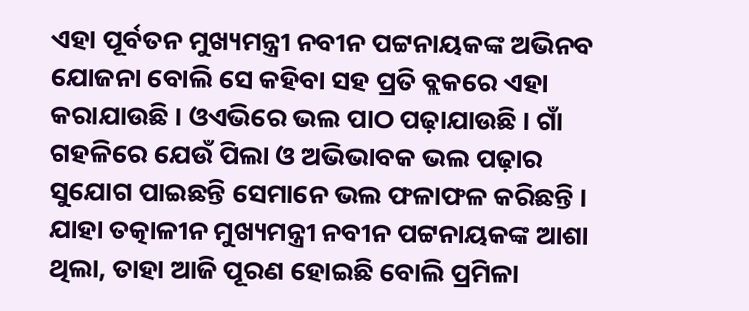ଏହା ପୂର୍ବତନ ମୁଖ୍ୟମନ୍ତ୍ରୀ ନବୀନ ପଟ୍ଟନାୟକଙ୍କ ଅଭିନବ ଯୋଜନା ବୋଲି ସେ କହିବା ସହ ପ୍ରତି ବ୍ଲକରେ ଏହା କରାଯାଉଛି । ଓଏଭିରେ ଭଲ ପାଠ ପଢ଼ାଯାଉଛି । ଗାଁ ଗହଳିରେ ଯେଉଁ ପିଲା ଓ ଅଭିଭାବକ ଭଲ ପଢ଼ାର ସୁଯୋଗ ପାଇଛନ୍ତି ସେମାନେ ଭଲ ଫଳାଫଳ କରିଛନ୍ତି । ଯାହା ତତ୍କାଳୀନ ମୁଖ୍ୟମନ୍ତ୍ରୀ ନବୀନ ପଟ୍ଟନାୟକଙ୍କ ଆଶା ଥିଲା, ତାହା ଆଜି ପୂରଣ ହୋଇଛି ବୋଲି ପ୍ରମିଳା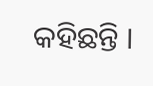କହିଛନ୍ତି ।